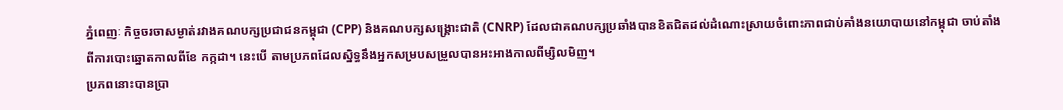ភ្នំពេញៈ កិច្ចចរចាសម្ងាត់រវាងគណបក្សប្រជាជនកម្ពុជា (CPP) និងគណបក្សសង្គ្រោះជាតិ (CNRP) ដែលជាគណបក្សប្រឆាំងបានខិតជិតដល់ដំណោះស្រាយចំពោះភាពជាប់គាំងនយោបាយនៅកម្ពុជា ចាប់តាំងពីការបោះឆ្នោតកាលពីខែ កក្កដា។ នេះបើ តាមប្រភពដែលស្និទ្ធនឹងអ្នកសម្របសម្រួលបានអះអាងកាលពីម្សិលមិញ។
ប្រភពនោះបានប្រា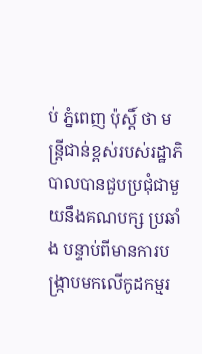ប់ ភ្នំពេញ ប៉ុស្តិ៍ ថា មន្រ្តីជាន់ខ្ពស់របស់រដ្ឋាភិបាលបានជួបប្រជុំជាមួយនឹងគណបក្ស ប្រឆាំង បន្ទាប់ពីមានការបង្ក្រាបមកលើកូដកម្មរ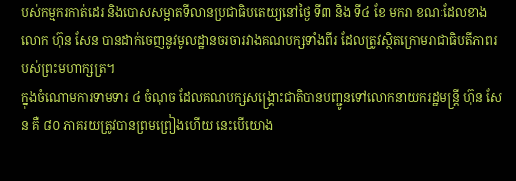បស់កម្មករកាត់ដេរ និងបោសសម្អាតទីលានប្រជាធិបតេយ្យនៅថ្ងៃ ទី៣ និង ទី៤ ខែ មករា ខណៈដែលខាងលោក ហ៊ុន សែន បានដាក់ចេញនូវមូលដ្ឋានចរចារវាងគណបក្សទាំងពីរ ដែលត្រូវស្ថិតក្រោមរាជាធិបតីភាពរបស់ព្រះមហាក្សត្រ។
ក្នុងចំណោមការទាមទារ ៤ ចំណុច ដែលគណបក្សសង្គ្រោះជាតិបានបញ្ជូនទៅលោកនាយករដ្ឋមន្រ្តី ហ៊ុន សែន គឺ ៨០ ភាគរយត្រូវបានព្រមព្រៀងហើយ នេះបើយោង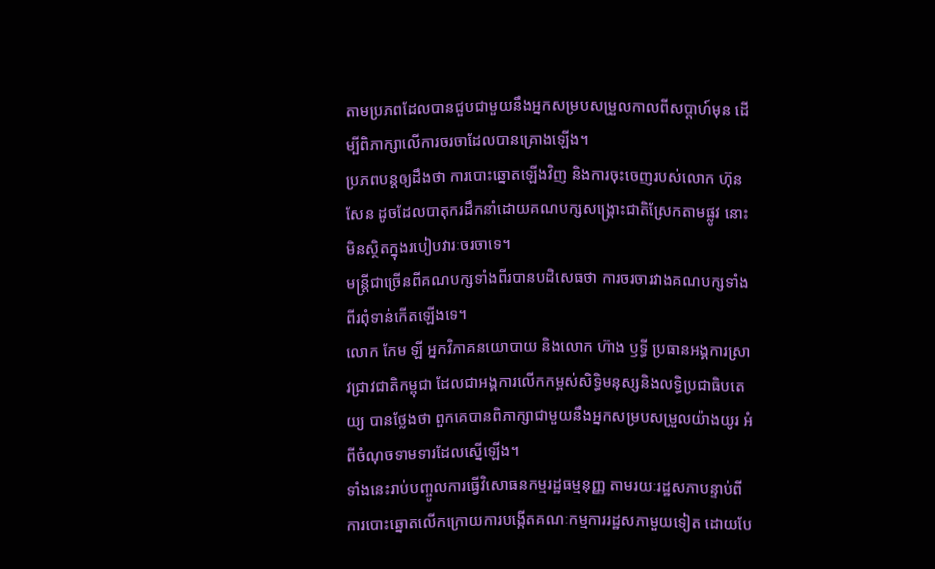តាមប្រភពដែលបានជួបជាមួយនឹងអ្នកសម្របសម្រួលកាលពីសប្តាហ៍មុន ដើម្បីពិភាក្សាលើការចរចាដែលបានគ្រោងឡើង។
ប្រភពបន្តឲ្យដឹងថា ការបោះឆ្នោតឡើងវិញ និងការចុះចេញរបស់លោក ហ៊ុន សែន ដូចដែលបាតុករដឹកនាំដោយគណបក្សសង្គ្រោះជាតិស្រែកតាមផ្លូវ នោះមិនស្ថិតក្នុងរបៀបវារៈចរចាទេ។
មន្រ្តីជាច្រើនពីគណបក្សទាំងពីរបានបដិសេធថា ការចរចារវាងគណបក្សទាំងពីរពុំទាន់កើតឡើងទេ។
លោក កែម ឡី អ្នកវិភាគនយោបាយ និងលោក ហ៊ាង ឫទ្ធី ប្រធានអង្គការស្រាវជ្រាវជាតិកម្ពុជា ដែលជាអង្គការលើកកម្ពស់សិទិ្ធមនុស្សនិងលទិ្ធប្រជាធិបតេយ្យ បានថ្លែងថា ពួកគេបានពិភាក្សាជាមួយនឹងអ្នកសម្របសម្រួលយ៉ាងយូរ អំពីចំណុចទាមទារដែលស្នើឡើង។
ទាំងនេះរាប់បញ្ចូលការធ្វើវិសោធនកម្មរដ្ឋធម្មនុញ្ញ តាមរយៈរដ្ឋសភាបន្ទាប់ពីការបោះឆ្នោតលើកក្រោយការបង្កើតគណៈកម្មការរដ្ឋសភាមួយទៀត ដោយបែ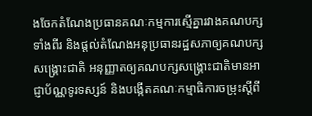ងចែកតំណែងប្រធានគណៈកម្មការស្មើគ្នារវាងគណបក្សទាំងពីរ និងផ្តល់តំណែងអនុប្រធានរដ្ឋសភាឲ្យគណបក្សសង្គ្រោះជាតិ អនុញ្ញាតឲ្យគណបក្សសង្គ្រោះជាតិមានអាជ្ញាប័ណ្ណទូរទស្សន៍ និងបង្កើតគណៈកម្មាធិការចម្រុះស្តីពី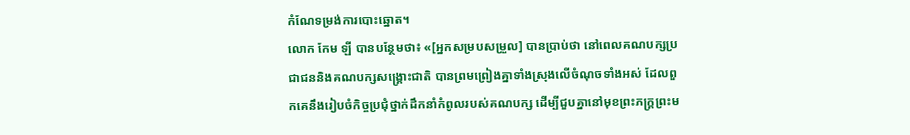កំណែទម្រង់ការបោះឆ្នោត។
លោក កែម ឡី បានបន្ថែមថា៖ «[អ្នកសម្របសម្រួល] បានប្រាប់ថា នៅពេលគណបក្សប្រជាជននិងគណបក្សសង្គ្រោះជាតិ បានព្រមព្រៀងគ្នាទាំងស្រុងលើចំណុចទាំងអស់ ដែលពួកគេនឹងរៀបចំកិច្ចប្រជុំថ្នាក់ដឹកនាំកំពូលរបស់គណបក្ស ដើម្បីជួបគ្នានៅមុខព្រះភក្ត្រព្រះម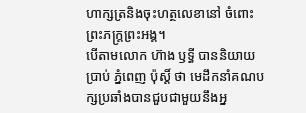ហាក្សត្រនិងចុះហត្ថលេខានៅ ចំពោះព្រះភក្ត្រព្រះអង្គ។
បើតាមលោក ហ៊ាង ឫទ្ធី បាននិយាយប្រាប់ ភ្នំពេញ ប៉ុស្តិ៍ ថា មេដឹកនាំគណបក្សប្រឆាំងបានជួបជាមួយនឹងអ្ន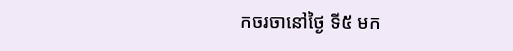កចរចានៅថ្ងៃ ទី៥ មក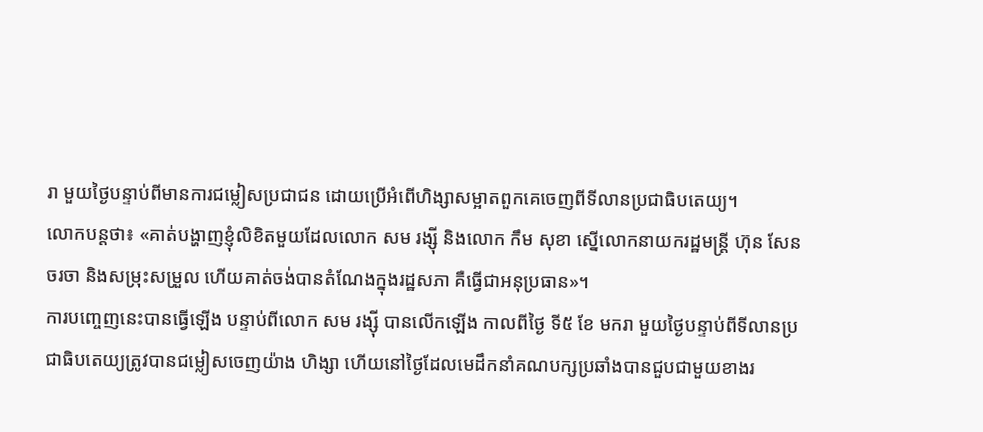រា មួយថ្ងៃបន្ទាប់ពីមានការជម្លៀសប្រជាជន ដោយប្រើអំពើហិង្សាសម្អាតពួកគេចេញពីទីលានប្រជាធិបតេយ្យ។
លោកបន្តថា៖ «គាត់បង្ហាញខ្ញុំលិខិតមួយដែលលោក សម រង្ស៊ី និងលោក កឹម សុខា ស្នើលោកនាយករដ្ឋមន្រ្តី ហ៊ុន សែន ចរចា និងសម្រុះសម្រួល ហើយគាត់ចង់បានតំណែងក្នុងរដ្ឋសភា គឺធ្វើជាអនុប្រធាន»។
ការបញ្ចេញនេះបានធ្វើឡើង បន្ទាប់ពីលោក សម រង្ស៊ី បានលើកឡើង កាលពីថ្ងៃ ទី៥ ខែ មករា មួយថ្ងៃបន្ទាប់ពីទីលានប្រជាធិបតេយ្យត្រូវបានជម្លៀសចេញយ៉ាង ហិង្សា ហើយនៅថ្ងៃដែលមេដឹកនាំគណបក្សប្រឆាំងបានជួបជាមួយខាងរ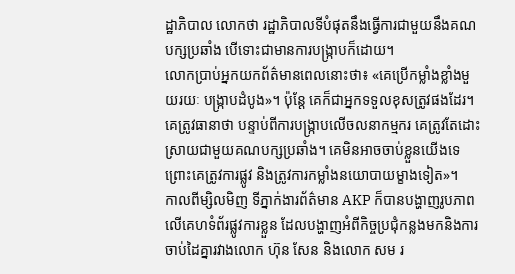ដ្ឋាភិបាល លោកថា រដ្ឋាភិបាលទីបំផុតនឹងធ្វើការជាមួយនឹងគណបក្សប្រឆាំង បើទោះជាមានការបង្ក្រាបក៏ដោយ។
លោកប្រាប់អ្នកយកព័ត៌មានពេលនោះថា៖ «គេប្រើកម្លាំងខ្លាំងមួយរយៈ បង្ក្រាបដំបូង»។ ប៉ុន្តែ គេក៏ជាអ្នកទទួលខុសត្រូវផងដែរ។ គេត្រូវធានាថា បន្ទាប់ពីការបង្ក្រាបលើចលនាកម្មករ គេត្រូវតែដោះស្រាយជាមួយគណបក្សប្រឆាំង។ គេមិនអាចចាប់ខ្លួនយើងទេ ព្រោះគេត្រូវការផ្លូវ និងត្រូវការកម្លាំងនយោបាយម្ខាងទៀត»។
កាលពីម្សិលមិញ ទីភ្នាក់ងារព័ត៌មាន AKP ក៏បានបង្ហាញរូបភាពលើគេហទំព័រផ្លូវការខ្លួន ដែលបង្ហាញអំពីកិច្ចប្រជុំកន្លងមកនិងការចាប់ដៃគ្នារវាងលោក ហ៊ុន សែន និងលោក សម រ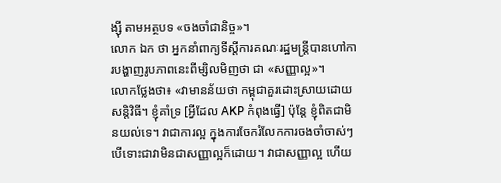ង្ស៊ី តាមអត្ថបទ «ចងចាំជានិច្ច»។
លោក ឯក ថា អ្នកនាំពាក្យទីស្តីការគណៈរដ្ឋមន្រ្តីបានហៅការបង្ហាញរូបភាពនេះពីម្សិលមិញថា ជា «សញ្ញាល្អ»។
លោកថ្លែងថា៖ «វាមានន័យថា កម្ពុជាគួរដោះស្រាយដោយសន្តិវិធី។ ខ្ញុំគាំទ្រ [អ្វីដែល AKP កំពុងធ្វើ] ប៉ុន្តែ ខ្ញុំពិតជាមិនយល់ទេ។ វាជាការល្អ ក្នុងការចែករំលែកការចងចាំចាស់ៗ បើទោះជាវាមិនជាសញ្ញាល្អក៏ដោយ។ វាជាសញ្ញាល្អ ហើយ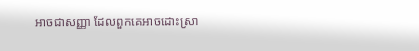អាចជាសញ្ញា ដែលពួកគេអាចដោះស្រា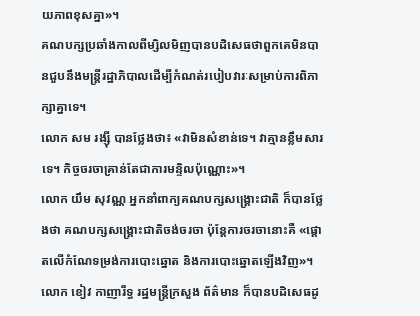យភាពខុសគ្នា»។
គណបក្សប្រឆាំងកាលពីម្សិលមិញបានបដិសេធថាពួកគេមិនបានជួបនឹងមន្រ្តីរដ្ឋាភិបាលដើម្បីកំណត់របៀបវារៈសម្រាប់ការពិភាក្សាគ្នាទេ។
លោក សម រង្ស៊ី បានថ្លែងថា៖ «វាមិនសំខាន់ទេ។ វាគ្មានខ្លឹមសារទេ។ កិច្ចចរចាគ្រាន់តែជាការមន្ទិលប៉ុណ្ណោះ»។
លោក យឹម សុវណ្ណ អ្នកនាំពាក្យគណបក្សសង្គ្រោះជាតិ ក៏បានថ្លែងថា គណបក្សសង្គ្រោះជាតិចង់ចរចា ប៉ុន្តែការចរចានោះគឺ «ផ្តោតលើកំណែទម្រង់ការបោះឆ្នោត និងការបោះឆ្នោតឡើងវិញ»។
លោក ខៀវ កាញារីទ្ធ រដ្ឋមន្រ្តីក្រសួង ព័ត៌មាន ក៏បានបដិសេធដូ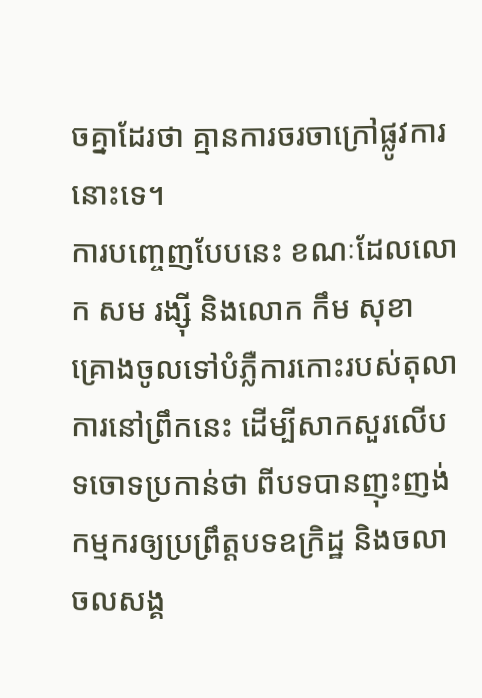ចគ្នាដែរថា គ្មានការចរចាក្រៅផ្លូវការនោះទេ។
ការបញ្ចេញបែបនេះ ខណៈដែលលោក សម រង្ស៊ី និងលោក កឹម សុខា គ្រោងចូលទៅបំភ្លឺការកោះរបស់តុលាការនៅព្រឹកនេះ ដើម្បីសាកសួរលើបទចោទប្រកាន់ថា ពីបទបានញុះញង់កម្មករឲ្យប្រព្រឹត្តបទឧក្រិដ្ឋ និងចលាចលសង្គ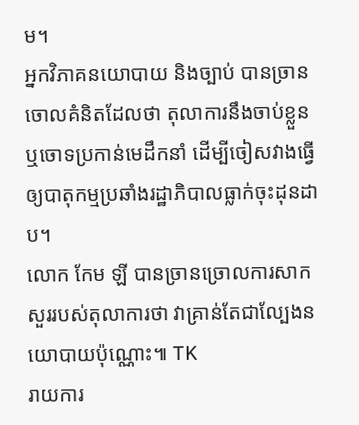ម។
អ្នកវិភាគនយោបាយ និងច្បាប់ បានច្រានចោលគំនិតដែលថា តុលាការនឹងចាប់ខ្លួន ឬចោទប្រកាន់មេដឹកនាំ ដើម្បីចៀសវាងធ្វើឲ្យបាតុកម្មប្រឆាំងរដ្ឋាភិបាលធ្លាក់ចុះដុនដាប។
លោក កែម ឡី បានច្រានច្រោលការសាកសួររបស់តុលាការថា វាគ្រាន់តែជាល្បែងនយោបាយប៉ុណ្ណោះ៕ TK
រាយការ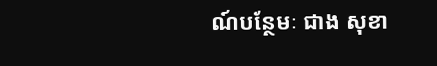ណ៍បន្ថែមៈ ជាង សុខា